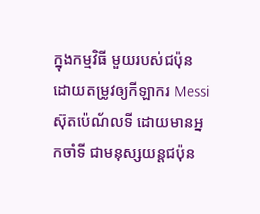ក្នុងកម្មវិធី មួយរបស់ជប៉ុន ដោយតម្រូវឲ្យកីឡាករ Messi ស៊ុតប៉េណ័លទី ដោយមានអ្នកចាំទី ជាមនុស្សយន្តជប៉ុន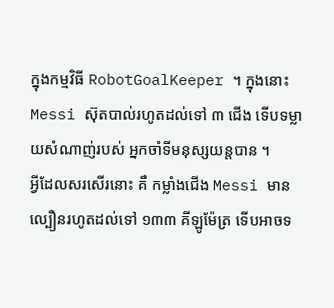ក្នុងកម្មវិធី RobotGoalKeeper ។ ក្នុងនោះ Messi ស៊ុតបាល់រហូតដល់ទៅ ៣ ជើង ទើបទម្លាយសំណាញ់របស់ អ្នកចាំទីមនុស្សយន្តបាន ។
អ្វីដែលសរសើរនោះ គឺ កម្លាំងជើង Messi មានល្បឿនរហូតដល់ទៅ ១៣៣ គីឡូម៉ែត្រ ទើបអាចទ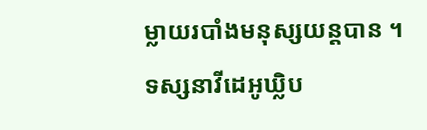ម្លាយរបាំងមនុស្សយន្តបាន ។
ទស្សនាវីដេអូឃ្លិប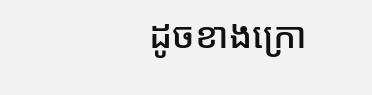ដូចខាងក្រោ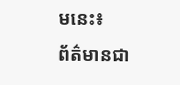មនេះ៖
ព័ត៌មានជា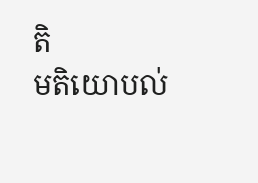តិ
មតិយោបល់